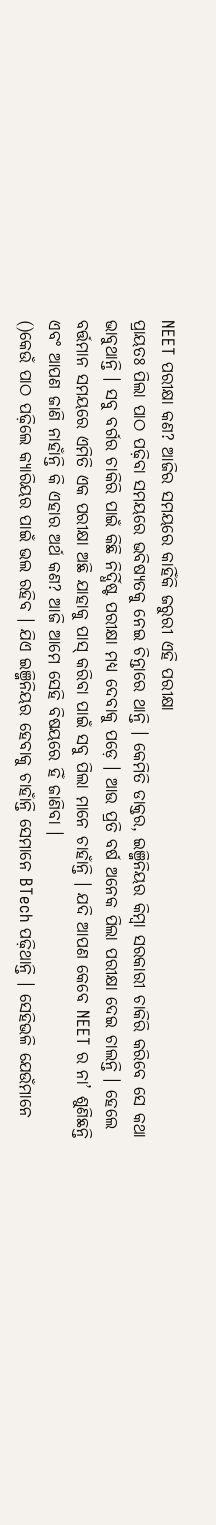NEET ପରୀକ୍ଷା କଣ? ଆଜିର ସମୟରେ କାହିଁକି ଜରୁରୀ ଏହି ପରୀକ୍ଷା
ପ୍ରାୟତଃ ପିଲା ପାଠ ପଢ଼ିବା ସମୟରେ ଭବିଷ୍ୟତକୁ ନେଇ ଚିନ୍ତାରେ ଥାନ୍ତି । କେମିତି ଡାକ୍ତର, ଇଞ୍ଜିନିୟର କିମ୍ବା ସରକାରୀ ଚାକିରି କରିବେ ସେ କଥା ଭାବୁଥାନ୍ତି । ସବୁ ବର୍ଗର ଚାକିରି ପାଇଁ କିଛି ନିର୍ଦ୍ଧିଷ୍ଟ ପରୀକ୍ଷା ମଧ୍ୟ ଦେବାକୁ ପଡ଼େ । ଆଉ ପ୍ରତି ବର୍ଷ ଅନେକ ପିଲା ପରୀକ୍ଷା ଦେଇ ଚାଲନ୍ତି । ହେଲେ ବର୍ତ୍ତମାନ ସମୟରେ ଏମିତି ଏକ ପରୀକ୍ଷା ଅଛି ଯାହାକୁ ପାସ୍ କରିବା ପାଇଁ ସବୁ ପିଲା ମାନେ ଚାହାଁନ୍ତି । ଯଦି ଆପଣ କେବେ NEET ର ନା’ ଶୁଣିଛନ୍ତି ଏବଂ ଆପଣ ଜାଣି ନାହାଁନ୍ତି କି ଏହାର ଅର୍ଥ କଣ? ଆଜି ଆମେ ସେହି ବିଷୟରେ ହିଁ ଜାଣିବା ।
()କେଉଁ ପାଠ ପଢ଼ିଲେ କ୍ୟାରିୟର ପାଇଁ ଭଲ ରହିବ । ଯିଏ ଇଞ୍ଜିନିୟର ହେବାକୁ ଚାହାଁନ୍ତି ସେମାନେ BTech ପଢ଼ିଥାନ୍ତି । ସେହିଭଳି ଯେଉଁମାନେ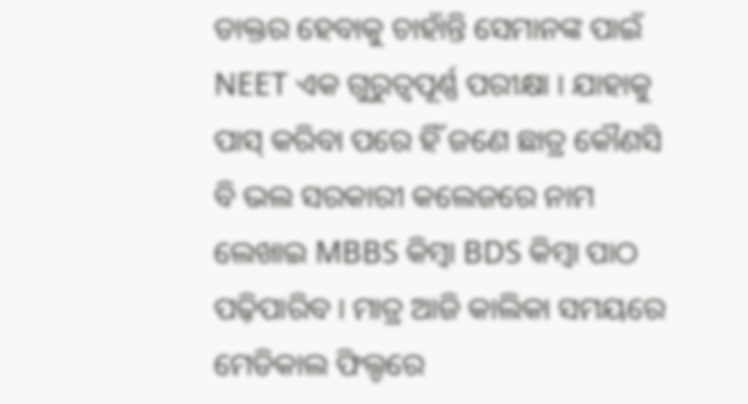ଡାକ୍ତର ହେବାକୁ ଚାହାଁନ୍ତି ସେମାନଙ୍କ ପାଇଁ NEET ଏକ ଗୁରୁତ୍ୱପୂର୍ଣ୍ଣ ପରୀକ୍ଷା । ଯାହାକୁ ପାସ୍ କରିବା ପରେ ହିଁ ଜଣେ ଛାତ୍ର କୌଣସି ବି ଭଲ ସରକାରୀ କଲେଜରେ ନାମ ଲେଖାଇ MBBS କିମ୍ବା BDS କିମ୍ବା ପାଠ ପଢ଼ିପାରିବ । ମାତ୍ର ଆଜି କାଲିକା ସମୟରେ ମେଡିକାଲ ଫିଲ୍ଡରେ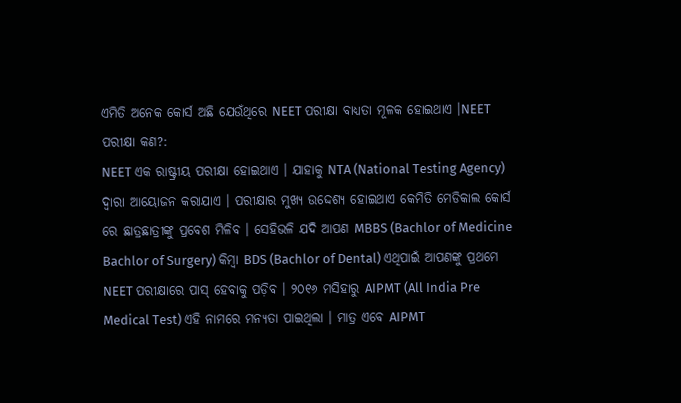ଏମିତି ଅନେକ କୋର୍ସ ଅଛି ଯେଉଁଥିରେ NEET ପରୀକ୍ଷା ବାଧ୍ୟତା ମୂଳକ ହୋଇଥାଏ ।NEET ପରୀକ୍ଷା କଣ?:
NEET ଏକ ରାଷ୍ଟ୍ରୀୟ ପରୀକ୍ଷା ହୋଇଥାଏ । ଯାହାକୁ NTA (National Testing Agency) ଦ୍ୱାରା ଆୟୋଜନ କରାଯାଏ । ପରୀକ୍ଷାର ମୁଖ୍ୟ ଉଦ୍ଦେଶ୍ୟ ହୋଇଥାଏ କେମିତି ମେଡିକାଲ କୋର୍ସ ରେ ଛାତ୍ରଛାତ୍ରୀଙ୍କୁ ପ୍ରବେଶ ମିଳିବ । ସେହିଭଳି ଯଦି ଆପଣ MBBS (Bachlor of Medicine Bachlor of Surgery) କିମ୍ବା BDS (Bachlor of Dental) ଏଥିପାଇଁ ଆପଣଙ୍କୁ ପ୍ରଥମେ NEET ପରୀକ୍ଷାରେ ପାସ୍ ହେବାକୁ ପଡ଼ିବ । ୨୦୧୬ ମସିହାରୁ AIPMT (All India Pre Medical Test) ଏହି ନାମରେ ମନ୍ୟତା ପାଇଥିଲା । ମାତ୍ର ଏବେ AIPMT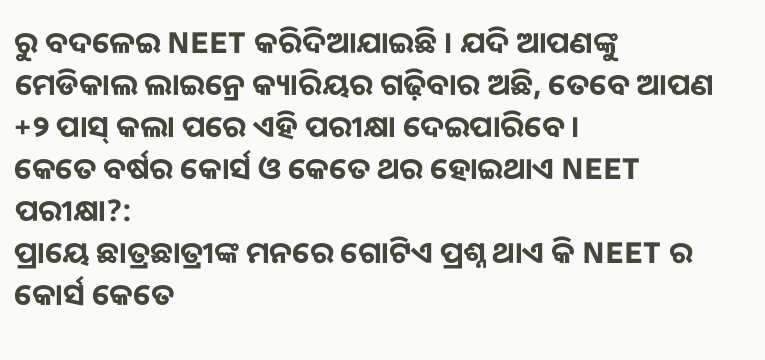ରୁ ବଦଳେଇ NEET କରିଦିଆଯାଇଛି । ଯଦି ଆପଣଙ୍କୁ ମେଡିକାଲ ଲାଇନ୍ରେ କ୍ୟାରିୟର ଗଢ଼ିବାର ଅଛି, ତେବେ ଆପଣ +୨ ପାସ୍ କଲା ପରେ ଏହି ପରୀକ୍ଷା ଦେଇପାରିବେ।
କେତେ ବର୍ଷର କୋର୍ସ ଓ କେତେ ଥର ହୋଇଥାଏ NEET ପରୀକ୍ଷା?:
ପ୍ରାୟେ ଛାତ୍ରଛାତ୍ରୀଙ୍କ ମନରେ ଗୋଟିଏ ପ୍ରଶ୍ନ ଥାଏ କି NEET ର କୋର୍ସ କେତେ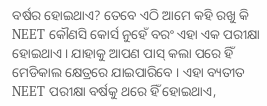ବର୍ଷର ହୋଇଥାଏ? ତେବେ ଏଠି ଆମେ କହି ରଖୁ କି NEET କୌଣସି କୋର୍ସ ନୁହେଁ ବରଂ ଏହା ଏକ ପରୀକ୍ଷା ହୋଇଥାଏ । ଯାହାକୁ ଆପଣ ପାସ୍ କଲା ପରେ ହିଁ ମେଡିକାଲ କ୍ଷେତ୍ରରେ ଯାଇପାରିବେ । ଏହା ବ୍ୟତୀତ NEET ପରୀକ୍ଷା ବର୍ଷକୁ ଥରେ ହିଁ ହୋଇଥାଏ,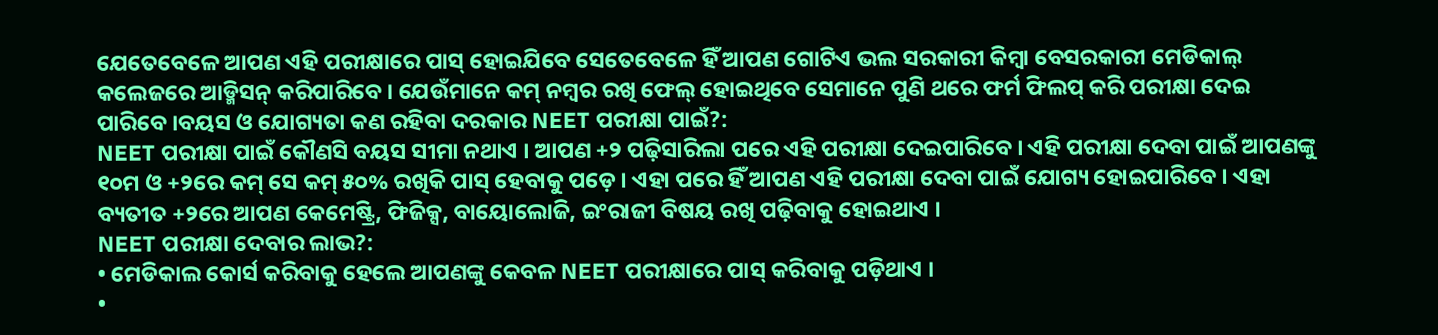ଯେତେବେଳେ ଆପଣ ଏହି ପରୀକ୍ଷାରେ ପାସ୍ ହୋଇଯିବେ ସେତେବେଳେ ହିଁ ଆପଣ ଗୋଟିଏ ଭଲ ସରକାରୀ କିମ୍ବା ବେସରକାରୀ ମେଡିକାଲ୍ କଲେଜରେ ଆଡ୍ମିସନ୍ କରିପାରିବେ । ଯେଉଁମାନେ କମ୍ ନମ୍ବର ରଖି ଫେଲ୍ ହୋଇଥିବେ ସେମାନେ ପୁଣି ଥରେ ଫର୍ମ ଫିଲପ୍ କରି ପରୀକ୍ଷା ଦେଇ ପାରିବେ ।ବୟସ ଓ ଯୋଗ୍ୟତା କଣ ରହିବା ଦରକାର NEET ପରୀକ୍ଷା ପାଇଁ?:
NEET ପରୀକ୍ଷା ପାଇଁ କୌଣସି ବୟସ ସୀମା ନଥାଏ । ଆପଣ +୨ ପଢ଼ିସାରିଲା ପରେ ଏହି ପରୀକ୍ଷା ଦେଇପାରିବେ । ଏହି ପରୀକ୍ଷା ଦେବା ପାଇଁ ଆପଣଙ୍କୁ ୧୦ମ ଓ +୨ରେ କମ୍ ସେ କମ୍ ୫୦% ରଖିକି ପାସ୍ ହେବାକୁ ପଡ଼େ । ଏହା ପରେ ହିଁ ଆପଣ ଏହି ପରୀକ୍ଷା ଦେବା ପାଇଁ ଯୋଗ୍ୟ ହୋଇପାରିବେ । ଏହା ବ୍ୟତୀତ +୨ରେ ଆପଣ କେମେଷ୍ଟ୍ରି, ଫିଜିକ୍ସ, ବାୟୋଲୋଜି, ଇଂରାଜୀ ବିଷୟ ରଖି ପଢ଼ିବାକୁ ହୋଇଥାଏ ।
NEET ପରୀକ୍ଷା ଦେବାର ଲାଭ?:
• ମେଡିକାଲ କୋର୍ସ କରିବାକୁ ହେଲେ ଆପଣଙ୍କୁ କେବଳ NEET ପରୀକ୍ଷାରେ ପାସ୍ କରିବାକୁ ପଡ଼ିଥାଏ ।
•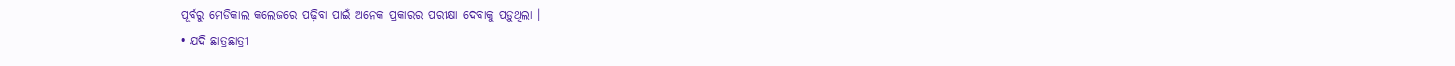ପୂର୍ବରୁ ମେଡିକାଲ କଲେଜରେ ପଢ଼ିବା ପାଇଁ ଅନେକ ପ୍ରକାରର ପରୀକ୍ଷା ଦେବାକୁ ପଡ଼ୁଥିଲା ।
• ଯଦି ଛାତ୍ରଛାତ୍ରୀ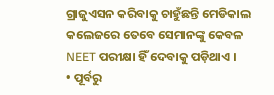ଗ୍ରାଜୁଏସନ କରିବାକୁ ଚାହୁଁଛନ୍ତି ମେଡିକାଲ କଲେଜରେ ତେବେ ସେମାନଙ୍କୁ କେବଳ NEET ପରୀକ୍ଷା ହିଁ ଦେବାକୁ ପଡ଼ିଥାଏ ।
• ପୂର୍ବରୁ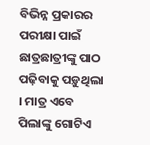ବିଭିନ୍ନ ପ୍ରକାରର ପରୀକ୍ଷା ପାଇଁ ଛାତ୍ରଛାତ୍ରୀଙ୍କୁ ପାଠ ପଢ଼ିବାକୁ ପଡ଼ୁଥିଲା । ମାତ୍ର ଏବେ ପିଲାଙ୍କୁ ଗୋଟିଏ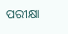ପରୀକ୍ଷା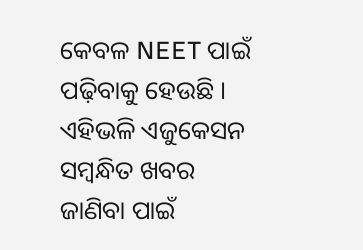କେବଳ NEET ପାଇଁ ପଢ଼ିବାକୁ ହେଉଛି ।
ଏହିଭଳି ଏଜୁକେସନ ସମ୍ବନ୍ଧିତ ଖବର ଜାଣିବା ପାଇଁ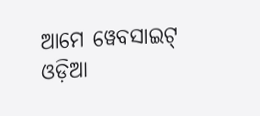ଆମେ ୱେବସାଇଟ୍ ଓଡ଼ିଆ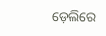ଡ଼େଲିରେ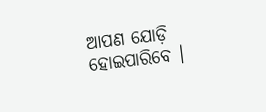ଆପଣ ଯୋଡ଼ି ହୋଇପାରିବେ ।